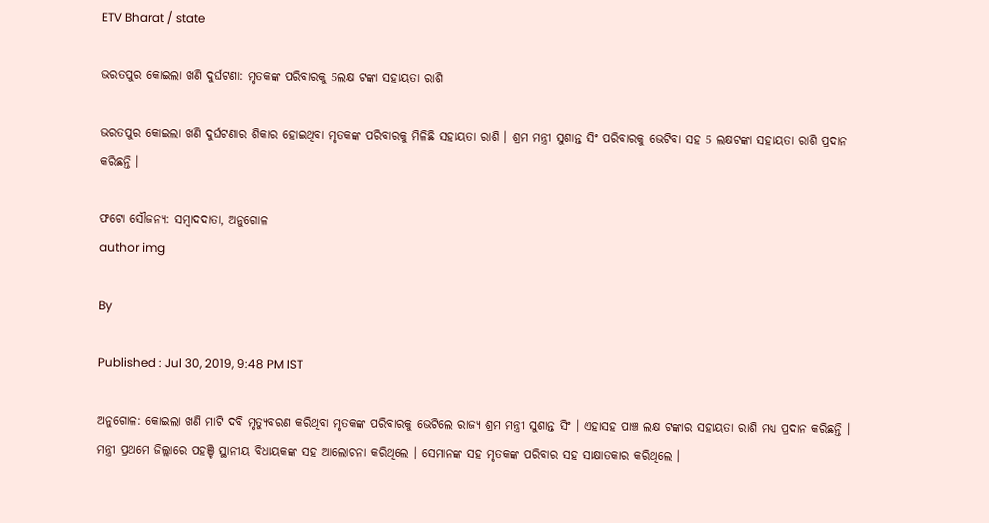ETV Bharat / state

ଭରତପୁର କୋଇଲା ଖଣି ଦୁର୍ଘଟଣା: ମୃତକଙ୍କ ପରିବାରକୁ 5ଲକ୍ଷ ଟଙ୍କା ସହାୟତା ରାଶି

ଭରତପୁର କୋଇଲା ଖଣି ଦୁର୍ଘଟଣାର ଶିକାର ହୋଇଥିବା ମୃତକଙ୍କ ପରିବାରକୁ ମିଳିଛି ସହାୟତା ରାଶି । ଶ୍ରମ ମନ୍ତ୍ରୀ ସୁଶାନ୍ତ ସିଂ ପରିବାରକୁ ଭେଟିବା ସହ 5 ଲକ୍ଷଟଙ୍କା ସହାୟତା ରାଶି ପ୍ରଦାନ କରିଛନ୍ତି ।

ଫଟୋ ସୌଜନ୍ୟ: ସମ୍ବାଦଦାତା, ଅନୁଗୋଳ
author img

By

Published : Jul 30, 2019, 9:48 PM IST

ଅନୁଗୋଳ: କୋଇଲା ଖଣି ମାଟି ଦବି ମୃତ୍ୟୁବରଣ କରିଥିବା ମୃତକଙ୍କ ପରିବାରକୁ ଭେଟିଲେ ରାଜ୍ୟ ଶ୍ରମ ମନ୍ତ୍ରୀ ସୁଶାନ୍ତ ସିଂ । ଏହାସହ ପାଞ୍ଚ ଲକ୍ଷ ଟଙ୍କାର ସହାୟତା ରାଶି ମଧ୍ୟ ପ୍ରଦାନ କରିଛନ୍ତି । ମନ୍ତ୍ରୀ ପ୍ରଥମେ ଜିଲ୍ଲାରେ ପହଞ୍ଚି ସ୍ଥାନୀୟ ବିଧାୟକଙ୍କ ସହ ଆଲୋଚନା କରିଥିଲେ । ସେମାନଙ୍କ ସହ ମୃତକଙ୍କ ପରିବାର ସହ ସାକ୍ଷାତକାର କରିଥିଲେ ।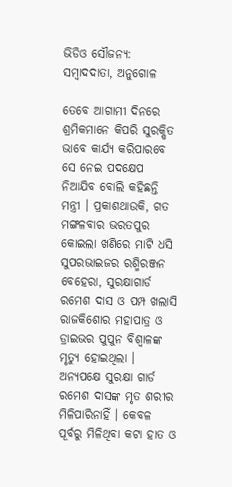ଭିଡିଓ ସୌଜନ୍ୟ: ସମ୍ବାଦଦାତା, ଅନୁଗୋଳ

ତେବେ ଆଗାମୀ ଦିନରେ ଶ୍ରମିକମାନେ କିପରି ସୁରକ୍ଷିତ ଭାବେ କାର୍ଯ୍ୟ କରିପାରବେ ସେ ନେଇ ପଦକ୍ଷେପ ନିଆଯିବ ବୋଲି କହିଛନ୍ତି ମନ୍ତ୍ରୀ । ପ୍ରକାଶଥାଉକି, ଗତ ମଙ୍ଗଳବାର ଭରତପୁର କୋଇଲା ଖଣିରେ ମାଟି ଧସି ସୁପରଭାଇଜର ରଶ୍ମିରଞ୍ଜନ ବେହେରା, ସୁରକ୍ଷାଗାର୍ଡ ରମେଶ ଦାସ ଓ ପମ୍ପ ଖଲାସି ରାଜକିଶୋର ମହାପାତ୍ର ଓ ଡ୍ରାଇଭର ପୁପୁନ ବିଶ୍ବାଳଙ୍କ ମୃତ୍ୟୁ ହୋଇଥିଲା । ଅନ୍ୟପକ୍ଷେ ସୁରକ୍ଷା ଗାର୍ଡ ରମେଶ ଦାସଙ୍କ ମୃତ ଶରୀର ମିଳିପାରିନାହିଁ । କେବଳ ପୂର୍ବରୁ ମିଳିଥିବା କଟା ହାତ ଓ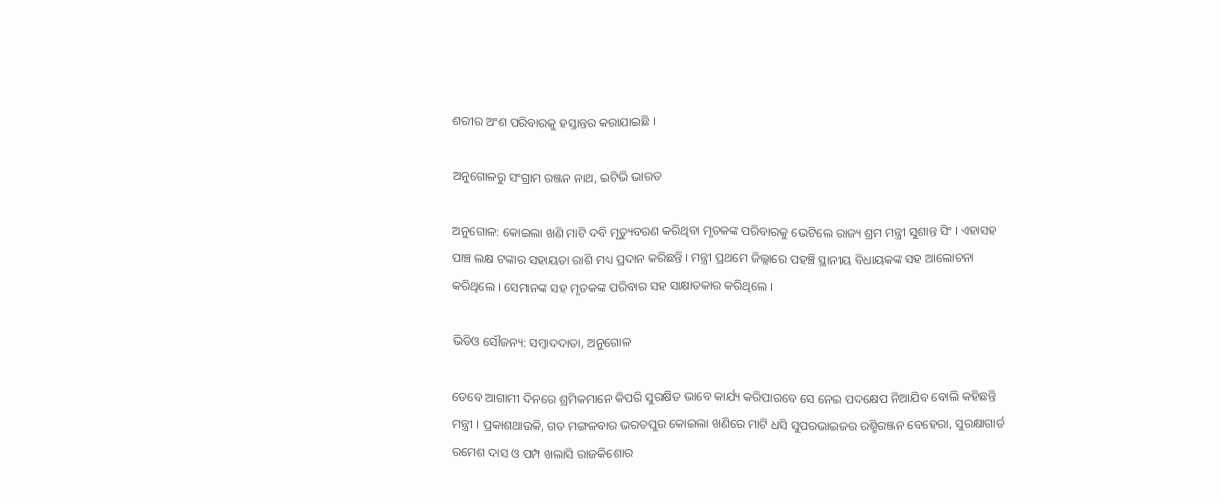ଶରୀର ଅଂଶ ପରିବାରକୁ ହସ୍ତାନ୍ତର କରାଯାଇଛି ।

ଅନୁଗୋଳରୁ ସଂଗ୍ରାମ ରଞ୍ଜନ ନାଥ, ଇଟିଭି ଭାରତ

ଅନୁଗୋଳ: କୋଇଲା ଖଣି ମାଟି ଦବି ମୃତ୍ୟୁବରଣ କରିଥିବା ମୃତକଙ୍କ ପରିବାରକୁ ଭେଟିଲେ ରାଜ୍ୟ ଶ୍ରମ ମନ୍ତ୍ରୀ ସୁଶାନ୍ତ ସିଂ । ଏହାସହ ପାଞ୍ଚ ଲକ୍ଷ ଟଙ୍କାର ସହାୟତା ରାଶି ମଧ୍ୟ ପ୍ରଦାନ କରିଛନ୍ତି । ମନ୍ତ୍ରୀ ପ୍ରଥମେ ଜିଲ୍ଲାରେ ପହଞ୍ଚି ସ୍ଥାନୀୟ ବିଧାୟକଙ୍କ ସହ ଆଲୋଚନା କରିଥିଲେ । ସେମାନଙ୍କ ସହ ମୃତକଙ୍କ ପରିବାର ସହ ସାକ୍ଷାତକାର କରିଥିଲେ ।

ଭିଡିଓ ସୌଜନ୍ୟ: ସମ୍ବାଦଦାତା, ଅନୁଗୋଳ

ତେବେ ଆଗାମୀ ଦିନରେ ଶ୍ରମିକମାନେ କିପରି ସୁରକ୍ଷିତ ଭାବେ କାର୍ଯ୍ୟ କରିପାରବେ ସେ ନେଇ ପଦକ୍ଷେପ ନିଆଯିବ ବୋଲି କହିଛନ୍ତି ମନ୍ତ୍ରୀ । ପ୍ରକାଶଥାଉକି, ଗତ ମଙ୍ଗଳବାର ଭରତପୁର କୋଇଲା ଖଣିରେ ମାଟି ଧସି ସୁପରଭାଇଜର ରଶ୍ମିରଞ୍ଜନ ବେହେରା, ସୁରକ୍ଷାଗାର୍ଡ ରମେଶ ଦାସ ଓ ପମ୍ପ ଖଲାସି ରାଜକିଶୋର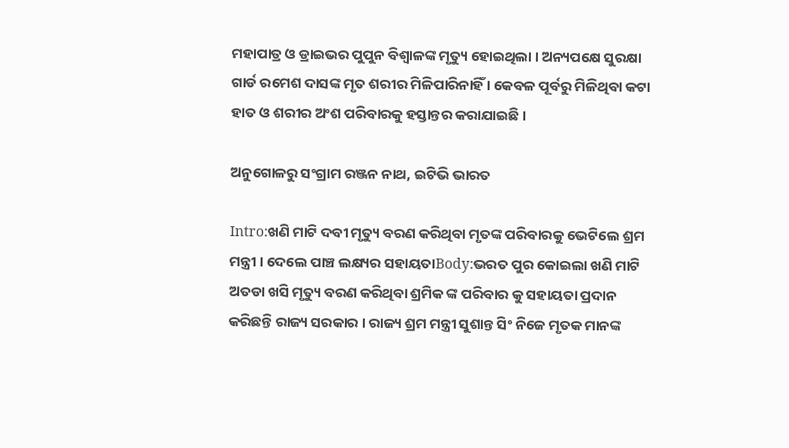ମହାପାତ୍ର ଓ ଡ୍ରାଇଭର ପୁପୁନ ବିଶ୍ବାଳଙ୍କ ମୃତ୍ୟୁ ହୋଇଥିଲା । ଅନ୍ୟପକ୍ଷେ ସୁରକ୍ଷା ଗାର୍ଡ ରମେଶ ଦାସଙ୍କ ମୃତ ଶରୀର ମିଳିପାରିନାହିଁ । କେବଳ ପୂର୍ବରୁ ମିଳିଥିବା କଟା ହାତ ଓ ଶରୀର ଅଂଶ ପରିବାରକୁ ହସ୍ତାନ୍ତର କରାଯାଇଛି ।

ଅନୁଗୋଳରୁ ସଂଗ୍ରାମ ରଞ୍ଜନ ନାଥ, ଇଟିଭି ଭାରତ

Intro:ଖଣି ମାଟି ଦବୀ ମୃତ୍ୟୁ ବରଣ କରିଥିବା ମୃତଙ୍କ ପରିବାରକୁ ଭେଟିଲେ ଶ୍ରମ ମନ୍ତ୍ରୀ । ଦେଲେ ପାଞ୍ଚ ଲକ୍ଷ୍ୟର ସହାୟତାBody:ଭରତ ପୁର କୋଇଲା ଖଣି ମାଟି ଅତଡା ଖସି ମୃତ୍ୟୁ ବରଣ କରିଥିବା ଶ୍ରମିକ ଙ୍କ ପରିବାର କୁ ସହାୟତା ପ୍ରଦାନ କରିଛନ୍ତି ରାଜ୍ୟ ସରକାର । ରାଜ୍ୟ ଶ୍ରମ ମନ୍ତ୍ରୀ ସୁଶାନ୍ତ ସିଂ ନିଜେ ମୃତକ ମାନଙ୍କ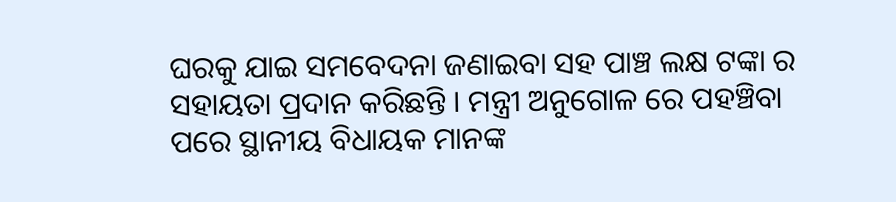ଘରକୁ ଯାଇ ସମବେଦନା ଜଣାଇବା ସହ ପାଞ୍ଚ ଲକ୍ଷ ଟଙ୍କା ର ସହାୟତା ପ୍ରଦାନ କରିଛନ୍ତି । ମନ୍ତ୍ରୀ ଅନୁଗୋଳ ରେ ପହଞ୍ଚିବା ପରେ ସ୍ଥାନୀୟ ବିଧାୟକ ମାନଙ୍କ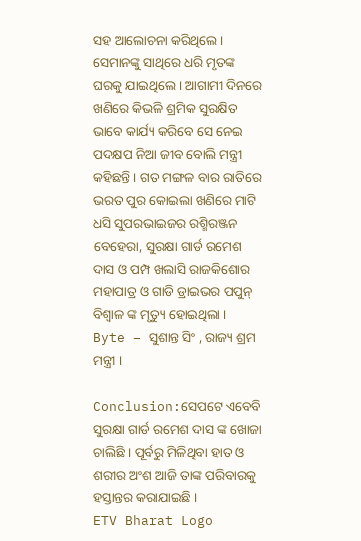ସହ ଆଲୋଚନା କରିଥିଲେ । ସେମାନଙ୍କୁ ସାଥିରେ ଧରି ମୃତଙ୍କ ଘରକୁ ଯାଇଥିଲେ । ଆଗାମୀ ଦିନରେ ଖଣିରେ କିଭଳି ଶ୍ରମିକ ସୁରକ୍ଷିତ ଭାବେ କାର୍ଯ୍ୟ କରିବେ ସେ ନେଇ ପଦକ୍ଷପ ନିଆ ଜୀବ ବୋଲି ମନ୍ତ୍ରୀ କହିଛନ୍ତି । ଗତ ମଙ୍ଗଳ ବାର ରାତିରେ ଭରତ ପୁର କୋଇଲା ଖଣିରେ ମାଟି ଧସି ସୁପରଭାଇଜର ରଶ୍ମିରଞ୍ଜନ ବେହେରା, ସୁରକ୍ଷା ଗାର୍ଡ ରମେଶ ଦାସ ଓ ପମ୍ପ ଖଲାସି ରାଜକିଶୋର ମହାପାତ୍ର ଓ ଗାଡି ଡ୍ରାଇଭର ପପୁନ୍ ବିଶ୍ୱାଳ ଙ୍କ ମୃତ୍ୟୁ ହୋଇଥିଲା ।
Byte – ସୁଶାନ୍ତ ସିଂ , ରାଜ୍ୟ ଶ୍ରମ ମନ୍ତ୍ରୀ ।

Conclusion:ସେପଟେ ଏବେବି ସୁରକ୍ଷା ଗାର୍ଡ ରମେଶ ଦାସ ଙ୍କ ଖୋଜା ଚାଲିଛି । ପୂର୍ବରୁ ମିଳିଥିବା ହାତ ଓ ଶରୀର ଅଂଶ ଆଜି ତାଙ୍କ ପରିବାରକୁ ହସ୍ତାନ୍ତର କରାଯାଇଛି ।
ETV Bharat Logo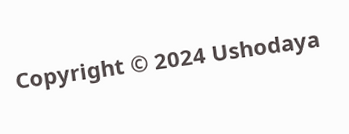Copyright © 2024 Ushodaya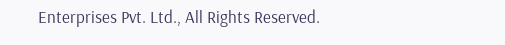Enterprises Pvt. Ltd., All Rights Reserved.